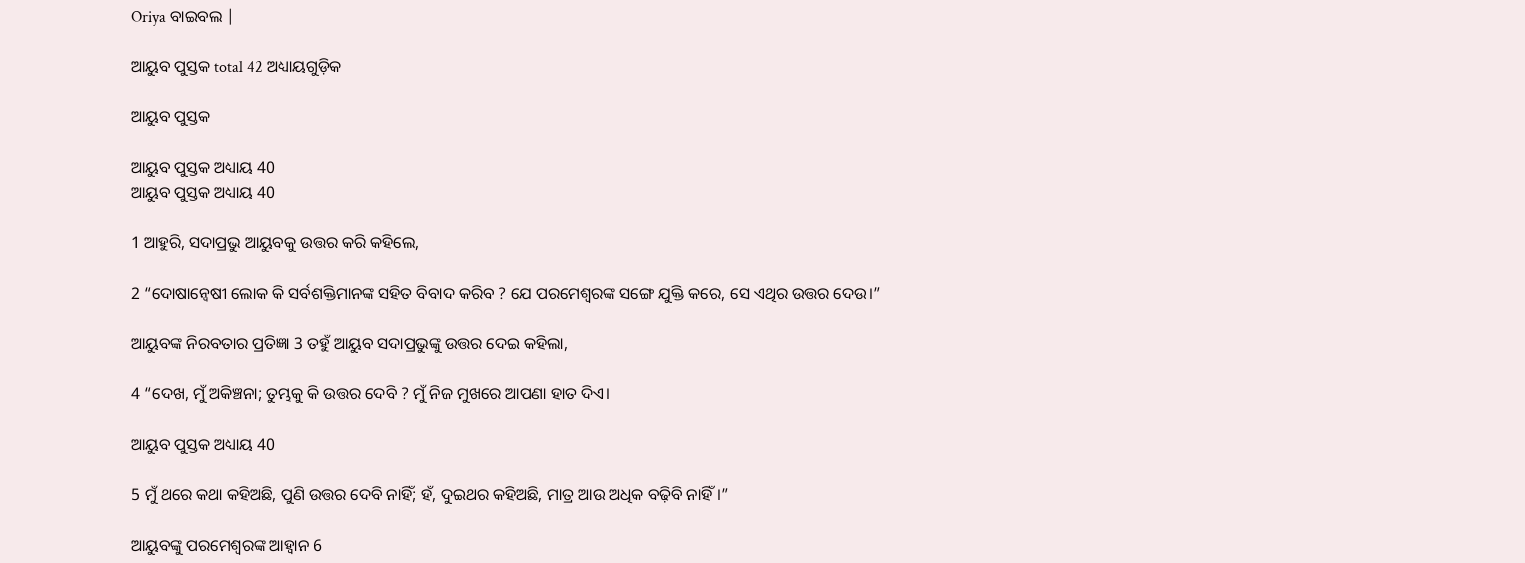Oriya ବାଇବଲ |

ଆୟୁବ ପୁସ୍ତକ total 42 ଅଧ୍ୟାୟଗୁଡ଼ିକ

ଆୟୁବ ପୁସ୍ତକ

ଆୟୁବ ପୁସ୍ତକ ଅଧ୍ୟାୟ 40
ଆୟୁବ ପୁସ୍ତକ ଅଧ୍ୟାୟ 40

1 ଆହୁରି, ସଦାପ୍ରଭୁ ଆୟୁବକୁ ଉତ୍ତର କରି କହିଲେ,

2 “ଦୋଷାନ୍ଵେଷୀ ଲୋକ କି ସର୍ବଶକ୍ତିମାନଙ୍କ ସହିତ ବିବାଦ କରିବ ? ଯେ ପରମେଶ୍ୱରଙ୍କ ସଙ୍ଗେ ଯୁକ୍ତି କରେ, ସେ ଏଥିର ଉତ୍ତର ଦେଉ।”

ଆୟୁବଙ୍କ ନିରବତାର ପ୍ରତିଜ୍ଞା 3 ତହୁଁ ଆୟୁବ ସଦାପ୍ରଭୁଙ୍କୁ ଉତ୍ତର ଦେଇ କହିଲା,

4 “ଦେଖ, ମୁଁ ଅକିଞ୍ଚନା; ତୁମ୍ଭକୁ କି ଉତ୍ତର ଦେବି ? ମୁଁ ନିଜ ମୁଖରେ ଆପଣା ହାତ ଦିଏ।

ଆୟୁବ ପୁସ୍ତକ ଅଧ୍ୟାୟ 40

5 ମୁଁ ଥରେ କଥା କହିଅଛି, ପୁଣି ଉତ୍ତର ଦେବି ନାହିଁ; ହଁ, ଦୁଇଥର କହିଅଛି, ମାତ୍ର ଆଉ ଅଧିକ ବଢ଼ିବି ନାହିଁ।”

ଆୟୁବଙ୍କୁ ପରମେଶ୍ୱରଙ୍କ ଆହ୍ୱାନ 6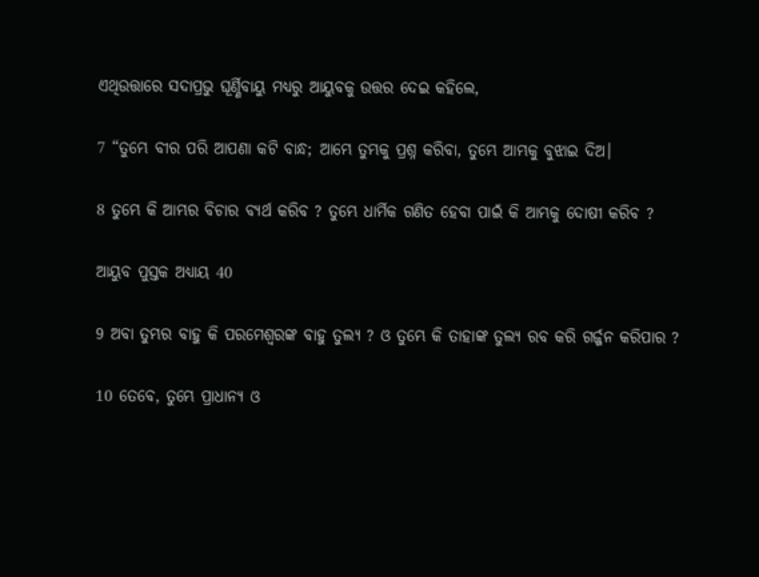ଏଥିଉତ୍ତାରେ ସଦାପ୍ରଭୁ ଘୂର୍ଣ୍ଣିବାୟୁ ମଧ୍ୟରୁ ଆୟୁବକୁ ଉତ୍ତର ଦେଇ କହିଲେ,

7 “ତୁମ୍ଭେ ବୀର ପରି ଆପଣା କଟି ବାନ୍ଧ; ଆମ୍ଭେ ତୁମ୍ଭକୁ ପ୍ରଶ୍ନ କରିବା, ତୁମ୍ଭେ ଆମ୍ଭକୁ ବୁଝାଇ ଦିଅ।

8 ତୁମ୍ଭେ କି ଆମ୍ଭର ବିଚାର ବ୍ୟର୍ଥ କରିବ ? ତୁମ୍ଭେ ଧାର୍ମିକ ଗଣିତ ହେବା ପାଇଁ କି ଆମ୍ଭକୁ ଦୋଷୀ କରିବ ?

ଆୟୁବ ପୁସ୍ତକ ଅଧ୍ୟାୟ 40

9 ଅବା ତୁମ୍ଭର ବାହୁ କି ପରମେଶ୍ୱରଙ୍କ ବାହୁ ତୁଲ୍ୟ ? ଓ ତୁମ୍ଭେ କି ତାହାଙ୍କ ତୁଲ୍ୟ ରବ କରି ଗର୍ଜ୍ଜନ କରିପାର ?

10 ତେବେ, ତୁମ୍ଭେ ପ୍ରାଧାନ୍ୟ ଓ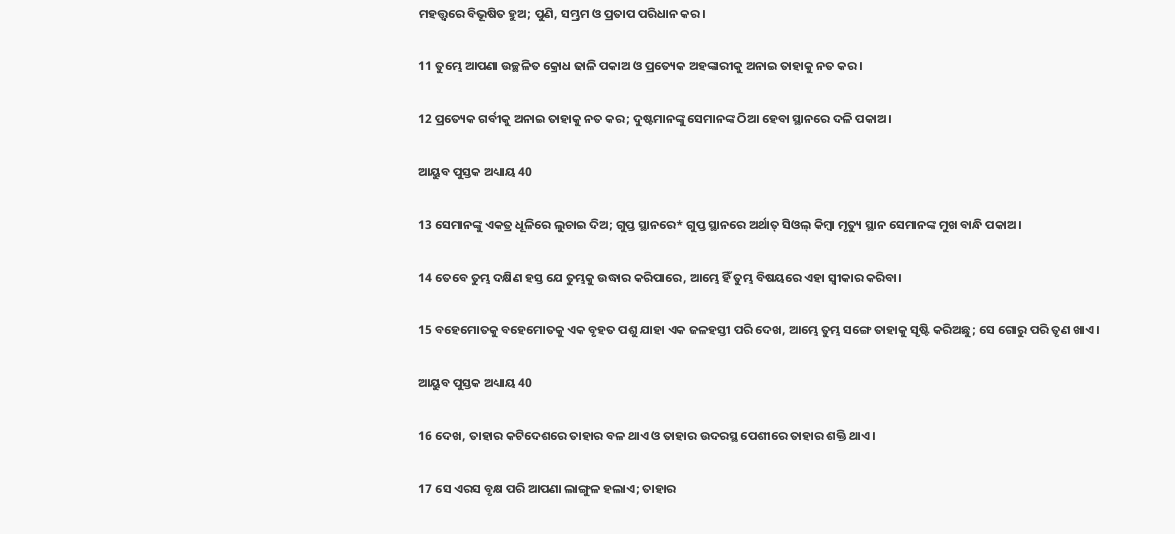ମହତ୍ତ୍ୱରେ ବିଭୂଷିତ ହୁଅ; ପୁଣି, ସମ୍ଭ୍ରମ ଓ ପ୍ରତାପ ପରିଧାନ କର।

11 ତୁମ୍ଭେ ଆପଣା ଉଚ୍ଛଳିତ କ୍ରୋଧ ଢାଳି ପକାଅ ଓ ପ୍ରତ୍ୟେକ ଅହଙ୍କାରୀକୁ ଅନାଇ ତାହାକୁ ନତ କର।

12 ପ୍ରତ୍ୟେକ ଗର୍ବୀକୁ ଅନାଇ ତାହାକୁ ନତ କର; ଦୁଷ୍ଟମାନଙ୍କୁ ସେମାନଙ୍କ ଠିଆ ହେବା ସ୍ଥାନରେ ଦଳି ପକାଅ।

ଆୟୁବ ପୁସ୍ତକ ଅଧ୍ୟାୟ 40

13 ସେମାନଙ୍କୁ ଏକତ୍ର ଧୂଳିରେ ଲୁଚାଇ ଦିଅ; ଗୁପ୍ତ ସ୍ଥାନରେ* ଗୁପ୍ତ ସ୍ଥାନରେ ଅର୍ଥାତ୍ ସିଓଲ୍ କିମ୍ବା ମୃତ୍ୟୁ ସ୍ଥାନ ସେମାନଙ୍କ ମୁଖ ବାନ୍ଧି ପକାଅ।

14 ତେବେ ତୁମ୍ଭ ଦକ୍ଷିଣ ହସ୍ତ ଯେ ତୁମ୍ଭକୁ ଉଦ୍ଧାର କରିପାରେ, ଆମ୍ଭେ ହିଁ ତୁମ୍ଭ ବିଷୟରେ ଏହା ସ୍ୱୀକାର କରିବା।

15 ବହେମୋତକୁ ବହେମୋତକୁ ଏକ ବୃହତ ପଶୁ ଯାହା ଏକ ଜଳହସ୍ତୀ ପରି ଦେଖ, ଆମ୍ଭେ ତୁମ୍ଭ ସଙ୍ଗେ ତାହାକୁ ସୃଷ୍ଟି କରିଅଛୁ; ସେ ଗୋରୁ ପରି ତୃଣ ଖାଏ।

ଆୟୁବ ପୁସ୍ତକ ଅଧ୍ୟାୟ 40

16 ଦେଖ, ତାହାର କଟିଦେଶରେ ତାହାର ବଳ ଥାଏ ଓ ତାହାର ଉଦରସ୍ଥ ପେଶୀରେ ତାହାର ଶକ୍ତି ଥାଏ।

17 ସେ ଏରସ ବୃକ୍ଷ ପରି ଆପଣା ଲାଙ୍ଗୁଳ ହଲାଏ; ତାହାର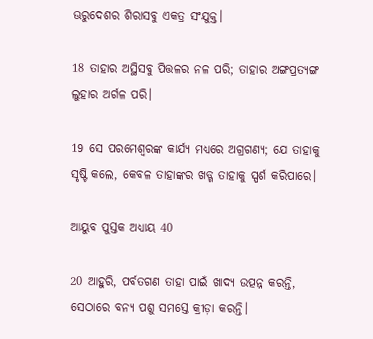ଊରୁଦେଶର ଶିରାସବୁ ଏକତ୍ର ସଂଯୁକ୍ତ।

18 ତାହାର ଅସ୍ଥିସବୁ ପିତ୍ତଳର ନଳ ପରି; ତାହାର ଅଙ୍ଗପ୍ରତ୍ୟଙ୍ଗ ଲୁହାର ଅର୍ଗଳ ପରି।

19 ସେ ପରମେଶ୍ୱରଙ୍କ କାର୍ଯ୍ୟ ମଧ୍ୟରେ ଅଗ୍ରଗଣ୍ୟ; ଯେ ତାହାକୁ ସୃଷ୍ଟି କଲେ, କେବଳ ତାହାଙ୍କର ଖଡ୍ଗ ତାହାକୁ ସ୍ପର୍ଶ କରିପାରେ।

ଆୟୁବ ପୁସ୍ତକ ଅଧ୍ୟାୟ 40

20 ଆହୁରି, ପର୍ବତଗଣ ତାହା ପାଇଁ ଖାଦ୍ୟ ଉତ୍ପନ୍ନ କରନ୍ତି, ସେଠାରେ ବନ୍ୟ ପଶୁ ସମସ୍ତେ କ୍ରୀଡ଼ା କରନ୍ତି।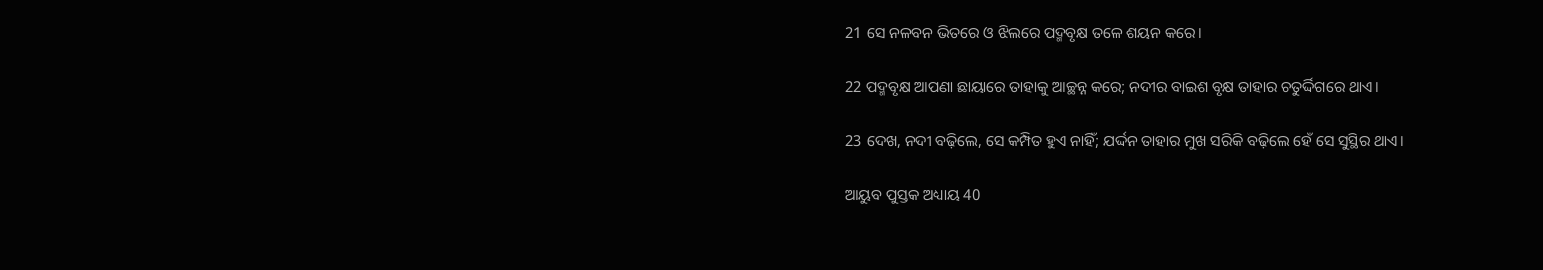21 ସେ ନଳବନ ଭିତରେ ଓ ଝିଲରେ ପଦ୍ମବୃକ୍ଷ ତଳେ ଶୟନ କରେ।

22 ପଦ୍ମବୃକ୍ଷ ଆପଣା ଛାୟାରେ ତାହାକୁ ଆଚ୍ଛନ୍ନ କରେ; ନଦୀର ବାଇଶ ବୃକ୍ଷ ତାହାର ଚତୁର୍ଦ୍ଦିଗରେ ଥାଏ।

23 ଦେଖ, ନଦୀ ବଢ଼ିଲେ, ସେ କମ୍ପିତ ହୁଏ ନାହିଁ; ଯର୍ଦ୍ଦନ ତାହାର ମୁଖ ସରିକି ବଢ଼ିଲେ ହେଁ ସେ ସୁସ୍ଥିର ଥାଏ।

ଆୟୁବ ପୁସ୍ତକ ଅଧ୍ୟାୟ 40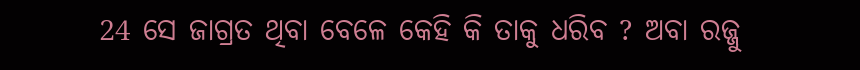24 ସେ ଜାଗ୍ରତ ଥିବା ବେଳେ କେହି କି ତାକୁ ଧରିବ ? ଅବା ରଜ୍ଜୁ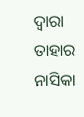ଦ୍ୱାରା ତାହାର ନାସିକା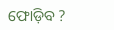ଫୋଡ଼ିବ ?